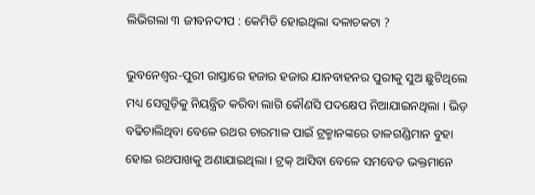ଲିଭିଗଲା ୩ ଜୀବନଦୀପ : କେମିତି ହୋଇଥିଲା ଦଳାଚକଟା ?

ଭୁବନେଶ୍ୱର-ପୁରୀ ରାସ୍ତାରେ ହଜାର ହଜାର ଯାନବାହନର ପୁରୀକୁ ସୁଅ ଛୁଟିଥିଲେ ମଧ୍ୟ ସେଗୁଡ଼ିକୁ ନିୟନ୍ତ୍ରିତ କରିବା ଲାଗି କୌଣସି ପଦକ୍ଷେପ ନିଆଯାଇନଥିଲା । ଭିଡ଼ ବଢିଚାଲିଥିବା ବେଳେ ରଥର ଚାରମାଳ ପାଇଁ ଟ୍ରକ୍ମାନଙ୍କରେ ତାଳଗଣ୍ଡିମାନ ବୁହା ହୋଇ ରଥପାଖକୁ ଅଣାଯାଇଥିଲା । ଟ୍ରକ୍ ଆସିବା ବେଳେ ସମବେତ ଭକ୍ତମାନେ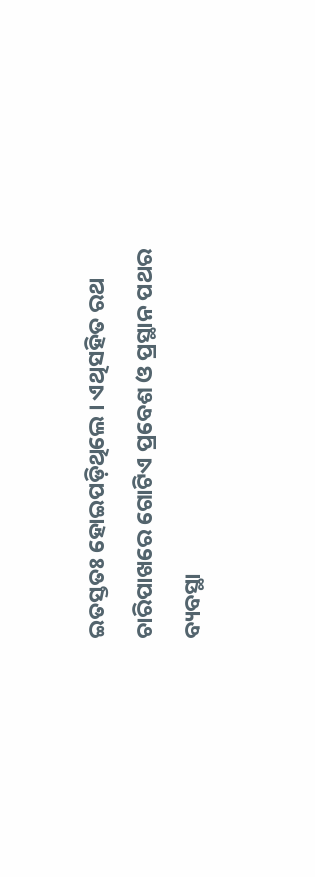ଇତସ୍ତତଃ ହୋଇପଡ଼ିଥିଲେ । ଏଥିସହିତ ରଥ ଚାରିପାଖରେ ଗୋଟିଏ ପ୍ରବେଶ ଓ ପ୍ରସ୍ଥାନ ପଥର ବ୍ୟବସ୍ଥା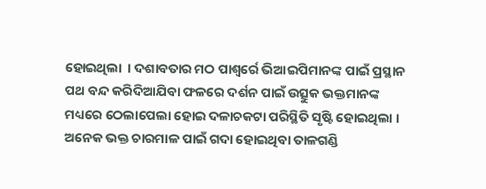ହୋଇଥିଲା  । ଦଶାବତାର ମଠ ପାଶ୍ୱର୍ରେ ଭିଆଇପିମାନଙ୍କ ପାଇଁ ପ୍ରସ୍ଥାନ ପଥ ବନ୍ଦ କରିଦିଆଯିବା ଫଳରେ ଦର୍ଶନ ପାଇଁ ଉତ୍ସୁକ ଭକ୍ତମାନଙ୍କ ମଧ୍ୟରେ ଠେଲାପେଲା ହୋଇ ଦଳାଚକଟା ପରିସ୍ଥିତି ସୃଷ୍ଟି ହୋଇଥିଲା । ଅନେକ ଭକ୍ତ ଚାରମାଳ ପାଇଁ ଗଦା ହୋଇଥିବା ତାଳଗଣ୍ଡି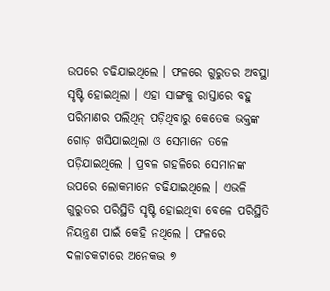ଉପରେ ଚଢିଯାଇଥିଲେ । ଫଳରେ ଗୁରୁତର ଅବସ୍ଥା ସୃଷ୍ଟି ହୋଇଥିଲା । ଏହା ସାଙ୍ଗକୁ ରାସ୍ତାରେ ବହୁ ପରିମାଣର ପଲିଥିନ୍ ପଡ଼ିଥିବାରୁ କେତେକ ଭକ୍ତଙ୍କ ଗୋଡ଼ ଖସିଯାଇଥିଲା ଓ ସେମାନେ ତଳେ ପଡ଼ିଯାଇଥିଲେ । ପ୍ରବଳ ଗହଳିରେ ସେମାନଙ୍କ ଉପରେ ଲୋକମାନେ ଚଢିଯାଇଥିଲେ । ଏଭଳି ଗୁରୁତର ପରିସ୍ଥିତି ସୃଷ୍ଟି ହୋଇଥିବା ବେଳେ ପରିସ୍ଥିତି ନିୟନ୍ତ୍ରଣ ପାଇଁ କେହି ନଥିଲେ । ଫଳରେ ଦଳାଚକଟାରେ ଅନେକଦ୍ଭ ୭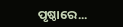ପୃଷ୍ଠାରେ...